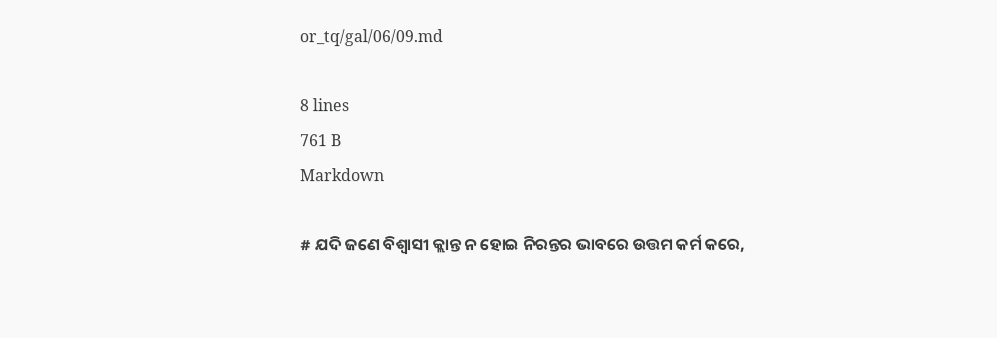or_tq/gal/06/09.md

8 lines
761 B
Markdown

# ଯଦି ଜଣେ ବିଶ୍ଵାସୀ କ୍ଲାନ୍ତ ନ ହୋଇ ନିରନ୍ତର ଭାବରେ ଉତ୍ତମ କର୍ମ କରେ,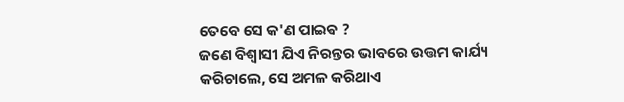ତେବେ ସେ କ'ଣ ପାଇଵ ?
ଜଣେ ବିଶ୍ଵାସୀ ଯିଏ ନିରନ୍ତର ଭାବରେ ଉତ୍ତମ କାର୍ଯ୍ୟ କରିଚାଲେ, ସେ ଅମଳ କରିଥାଏ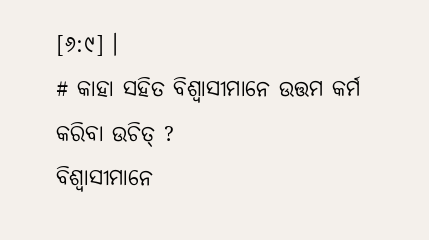[୬:୯] ।
# କାହା ସହିତ ବିଶ୍ଵାସୀମାନେ ଉତ୍ତମ କର୍ମ କରିବା ଉଚିତ୍ ?
ବିଶ୍ଵାସୀମାନେ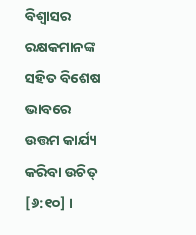ବିଶ୍ଵାସର ରକ୍ଷକମାନଙ୍କ ସହିତ ବିଶେଷ ଭାବରେ ଉତ୍ତମ କାର୍ଯ୍ୟ କରିବା ଉଚିତ୍ [୬:୧୦] ।